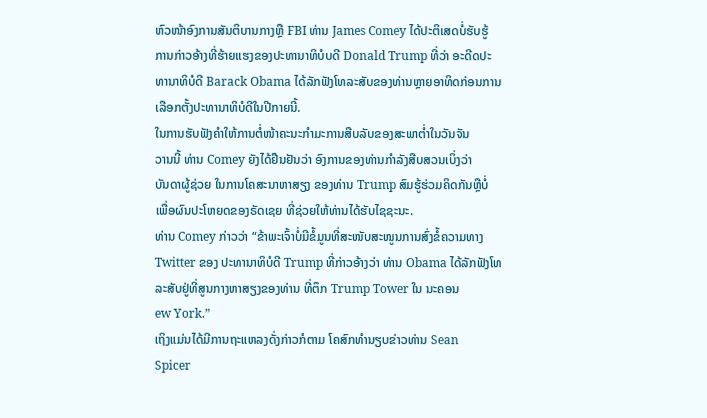ຫົວໜ້າອົງການສັນຕິບານກາງຫຼື FBI ທ່ານ James Comey ໄດ້ປະຕິເສດບໍ່ຮັບຮູ້
ການກ່າວອ້າງທີ່ຮ້າຍແຮງຂອງປະທານາທິບໍບດີ Donald Trump ທີ່ວ່າ ອະດີດປະ
ທານາທິບໍດີ Barack Obama ໄດ້ລັກຟັງໂທລະສັບຂອງທ່ານຫຼາຍອາທິດກ່ອນການ
ເລືອກຕັ້ງປະທານາທິບໍດີໃນປີກາຍນີ້.
ໃນການຮັບຟັງຄຳໃຫ້ການຕໍ່ໜ້າຄະນະກຳມະການສືບລັບຂອງສະພາຕ່ຳໃນວັນຈັນ
ວານນີ້ ທ່ານ Comey ຍັງໄດ້ຢືນຢັນວ່າ ອົງການຂອງທ່ານກຳລັງສືບສວນເບິ່ງວ່າ
ບັນດາຜູ້ຊ່ວຍ ໃນການໂຄສະນາຫາສຽງ ຂອງທ່ານ Trump ສົມຮູ້ຮ່ວມຄິດກັນຫຼືບໍ່
ເພື່ອຜົນປະໂຫຍດຂອງຣັດເຊຍ ທີ່ຊ່ວຍໃຫ້ທ່ານໄດ້ຮັບໄຊຊະນະ.
ທ່ານ Comey ກ່າວວ່າ “ຂ້າພະເຈົ້າບໍ່ມີຂໍ້ມູນທີ່ສະໜັບສະໜູນການສົ່ງຂໍ້ຄວາມທາງ
Twitter ຂອງ ປະທານາທິບໍດີ Trump ທີ່ກ່າວອ້າງວ່າ ທ່ານ Obama ໄດ້ລັກຟັງໂທ
ລະສັບຢູ່ທີ່ສູນກາງຫາສຽງຂອງທ່ານ ທີ່ຕຶກ Trump Tower ໃນ ນະຄອນ
ew York.”
ເຖິງແມ່ນໄດ້ມີການຖະແຫລງດັ່ງກ່າວກໍຕາມ ໂຄສົກທຳນຽບຂ່າວທ່ານ Sean
Spicer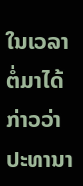ໃນເວລາຕໍ່ມາໄດ້ກ່າວວ່າ ປະທານາ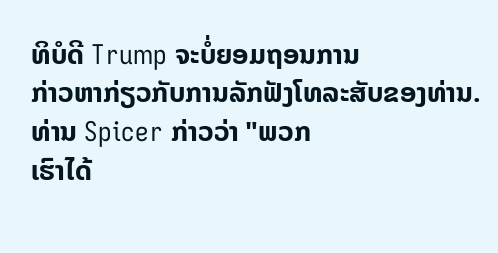ທິບໍດີ Trump ຈະບໍ່ຍອມຖອນການ
ກ່າວຫາກ່ຽວກັບການລັກຟັງໂທລະສັບຂອງທ່ານ. ທ່ານ Spicer ກ່າວວ່າ "ພວກ
ເຮົາໄດ້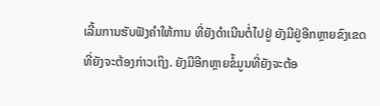ເລີ້ມການຮັບຟັງຄຳໃຫ້ການ ທີ່ຍັງດຳເນີນຕໍ່ໄປຢູ່ ຍັງມີຢູ່ອີກຫຼາຍຂົງເຂດ
ທີ່ຍັງຈະຕ້ອງກ່າວເຖິງ. ຍັງມີອີກຫຼາຍຂໍ້ມູນທີ່ຍັງຈະຕ້ອ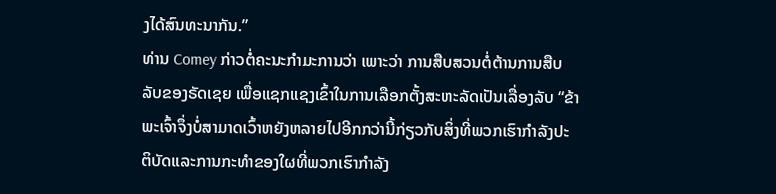ງໄດ້ສົນທະນາກັນ.”
ທ່ານ Comey ກ່າວຕໍ່ຄະນະກຳມະການວ່າ ເພາະວ່າ ການສືບສວນຕໍ່ຕ້ານການສືບ
ລັບຂອງຣັດເຊຍ ເພື່ອແຊກແຊງເຂົ້າໃນການເລືອກຕັ້ງສະຫະລັດເປັນເລື່ອງລັບ “ຂ້າ
ພະເຈົ້າຈຶ່ງບໍ່ສາມາດເວົ້າຫຍັງຫລາຍໄປອີກກວ່ານີ້ກ່ຽວກັບສິ່ງທີ່ພວກເຮົາກຳລັງປະ
ຕິບັດແລະການກະທຳຂອງໃຜທີ່ພວກເຮົາກຳລັງ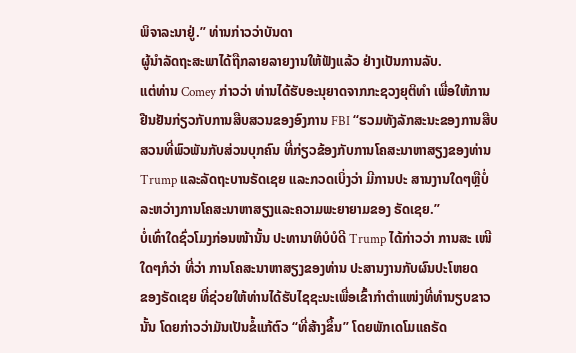ພິຈາລະນາຢູ່.” ທ່ານກ່າວວ່າບັນດາ
ຜູ້ນຳລັດຖະສະພາໄດ້ຖືກລາຍລາຍງານໃຫ້ຟັງແລ້ວ ຢ່າງເປັນການລັບ.
ແຕ່ທ່ານ Comey ກ່າວວ່າ ທ່ານໄດ້ຮັບອະນຸຍາດຈາກກະຊວງຍຸຕິທຳ ເພື່ອໃຫ້ການ
ຢືນຢັນກ່ຽວກັບການສືບສວນຂອງອົງການ FBI “ຮວມທັງລັກສະນະຂອງການສືບ
ສວນທີ່ພົວພັນກັບສ່ວນບຸກຄົນ ທີ່ກ່ຽວຂ້ອງກັບການໂຄສະນາຫາສຽງຂອງທ່ານ
Trump ແລະລັດຖະບານຣັດເຊຍ ແລະກວດເບິ່ງວ່າ ມີການປະ ສານງານໃດໆຫຼືບໍ່
ລະຫວ່າງການໂຄສະນາຫາສຽງແລະຄວາມພະຍາຍາມຂອງ ຣັດເຊຍ.”
ບໍ່ເທົ່າໃດຊົ່ວໂມງກ່ອນໜ້ານັ້ນ ປະທານາທິບໍບໍດີ Trump ໄດ້ກ່າວວ່າ ການສະ ເໜີ
ໃດໆກໍວ່າ ທີ່ວ່າ ການໂຄສະນາຫາສຽງຂອງທ່ານ ປະສານງານກັບຜົນປະໂຫຍດ
ຂອງຣັດເຊຍ ທີ່ຊ່ວຍໃຫ້ທ່ານໄດ້ຮັບໄຊຊະນະເພື່ອເຂົ້າກຳຕຳແໜ່ງທີ່ທຳນຽບຂາວ
ນັ້ນ ໂດຍກ່າວວ່າມັນເປັນຂໍ້ແກ້ຕົວ “ທີ່ສ້າງຂຶ້ນ” ໂດຍພັກເດໂມແຄຣັດ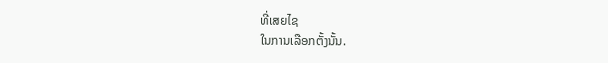ທີ່ເສຍໄຊ
ໃນການເລືອກຕັ້ງນັ້ນ.